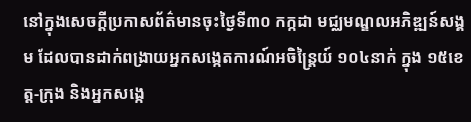នៅក្នុងសេចក្ដីប្រកាសព័ត៌មានចុះថ្ងៃទី៣០ កក្កដា មជ្ឈមណ្ឌលអភិឌ្ឍន៍សង្គម ដែលបានដាក់ពង្រាយអ្នកសង្កេតការណ៍អចិន្ត្រៃយ៍ ១០៤នាក់ ក្នុង ១៥ខេត្ត-ក្រុង និងអ្នកសង្កេ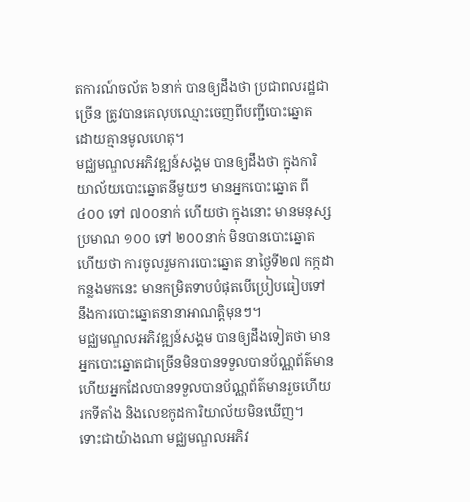តការណ៍ចល័ត ៦នាក់ បានឲ្យដឹងថា ប្រជាពលរដ្ឋជាច្រើន ត្រូវបានគេលុបឈ្មោះចេញពីបញ្ជីបោះឆ្នោត ដោយគ្មានមូលហេតុ។
មជ្ឈមណ្ឌលអភិវឌ្ឍន៍សង្គម បានឲ្យដឹងថា ក្នុងការិយាល័យបោះឆ្នោតនីមួយៗ មានអ្នកបោះឆ្នោត ពី៤០០ ទៅ ៧០០នាក់ ហើយថា ក្នុងនោះ មានមនុស្សប្រមាណ ១០០ ទៅ ២០០នាក់ មិនបានបោះឆ្នោត ហើយថា ការចូលរួមការបោះឆ្នោត នាថ្ងៃទី២៧ កក្កដា កន្លងមកនេះ មានកម្រិតទាបបំផុតបើប្រៀបធៀបទៅនឹងការបោះឆ្នោតនានាអាណត្តិមុនៗ។
មជ្ឈមណ្ឌលអភិវឌ្ឍន៍សង្គម បានឲ្យដឹងទៀតថា មានអ្នកបោះឆ្នោតជាច្រើនមិនបានទទួលបានប័ណ្ណព័ត៌មាន ហើយអ្នកដែលបានទទួលបានប័ណ្ណព័ត៌មានរួចហើយ រកទីតាំង និងលេខកូដការិយាល័យមិនឃើញ។
ទោះជាយ៉ាងណា មជ្ឈមណ្ឌលអភិវ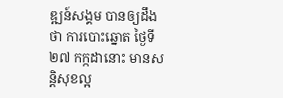ឌ្ឍន៍សង្គម បានឲ្យដឹងថា ការបោះឆ្នោត ថ្ងៃទី២៧ កក្កដានោះ មានសន្តិសុខល្អ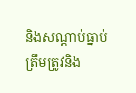និងសណ្ដាប់ធ្នាប់ត្រឹមត្រូវនិង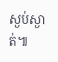ស្ងប់ស្ងាត់៕